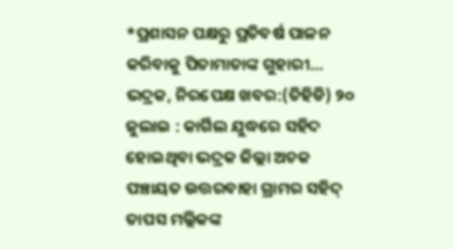*ପ୍ରଶାସନ ପକ୍ଷରୁ ପ୍ରତିବର୍ଷ ପାଳନ କରିବାକୁ ପିତାମାତାଙ୍କ ଗୁହାରୀ…
ଭଦ୍ରକ, ନିରପେକ୍ଷ ଖବର:(ତିହିଡି) ୨୦ ଜୁଲାଇ : କାର୍ଗିଲ ଯୁଦ୍ଧରେ ସହିଦ ହୋଇଥିବା ଭଦ୍ରକ ଜିଲ୍ଲା ଅଚକ ପଞ୍ଚାୟତ ଉତ୍ତରବାହା ଗ୍ରାମର ସହିଦ୍ ତାପସ ମଲ୍ଲିକଙ୍କ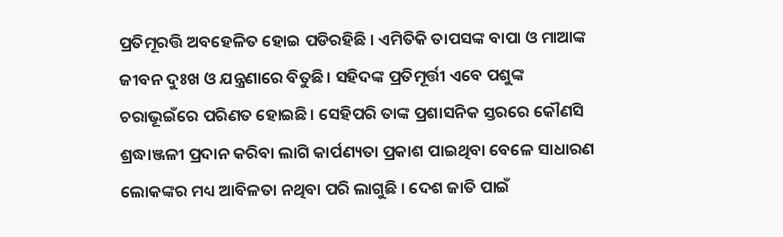ପ୍ରତିମୂରତ୍ତି ଅବହେଳିତ ହୋଇ ପଡିରହିଛି । ଏମିତିକି ତାପସଙ୍କ ବାପା ଓ ମାଆଙ୍କ ଜୀବନ ଦୁଃଖ ଓ ଯନ୍ତ୍ରଣାରେ ବିତୁଛି। ସହିଦଙ୍କ ପ୍ରତିମୂର୍ତ୍ତୀ ଏବେ ପଶୁଙ୍କ ଚରାଭୂଇଁରେ ପରିଣତ ହୋଇଛି। ସେହିପରି ତାଙ୍କ ପ୍ରଶାସନିକ ସ୍ତରରେ କୌଣସି ଶ୍ରଦ୍ଧାଞ୍ଜଳୀ ପ୍ରଦାନ କରିବା ଲାଗି କାର୍ପଣ୍ୟତା ପ୍ରକାଶ ପାଇଥିବା ବେଳେ ସାଧାରଣ ଲୋକଙ୍କର ମଧ୍ୟ ଆବିଳତା ନଥିବା ପରି ଲାଗୁଛି । ଦେଶ ଜାତି ପାଇଁ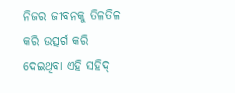ନିଜର ଜୀବନକୁ ତିଳତିଳ କରି ଉତ୍ସର୍ଗ କରି ଦେଇଥିବା ଏହି ସହିଦ୍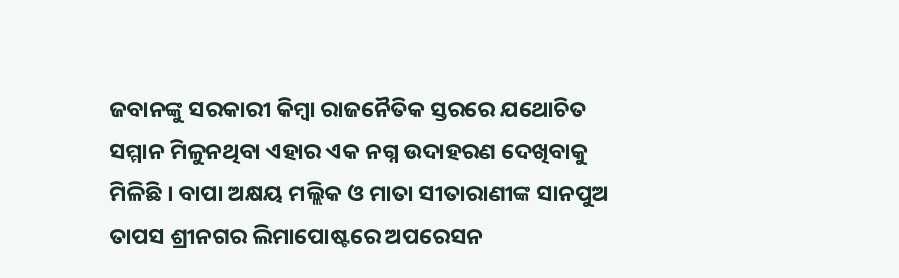ଜବାନଙ୍କୁ ସରକାରୀ କିମ୍ବା ରାଜନୈତିକ ସ୍ତରରେ ଯଥୋଚିତ ସମ୍ମାନ ମିଳୁନଥିବା ଏହାର ଏକ ନଗ୍ନ ଉଦାହରଣ ଦେଖିବାକୁ ମିଳିଛି । ବାପା ଅକ୍ଷୟ ମଲ୍ଲିକ ଓ ମାତା ସୀତାରାଣୀଙ୍କ ସାନପୁଅ ତାପସ ଶ୍ରୀନଗର ଲିମାପୋଷ୍ଟରେ ଅପରେସନ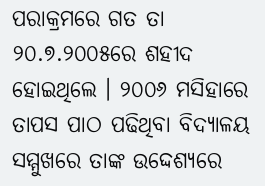ପରାକ୍ରମରେ ଗତ ତା ୨୦.୭.୨୦୦୫ରେ ଶହୀଦ ହୋଇଥିଲେ । ୨୦୦୬ ମସିହାରେ ତାପସ ପାଠ ପଢିଥିବା ବିଦ୍ୟାଳୟ ସମ୍ମୁଖରେ ତାଙ୍କ ଉଦ୍ଦେଶ୍ୟରେ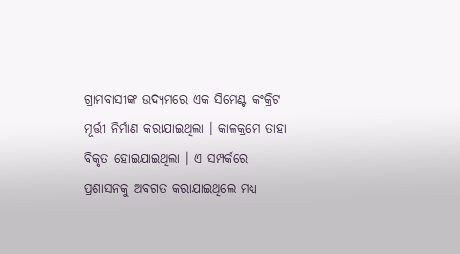ଗ୍ରାମବାସୀଙ୍କ ଉଦ୍ୟମରେ ଏକ ସିମେଣ୍ଟ କଂକ୍ରିଟ ମୂର୍ତ୍ତୀ ନିର୍ମାଣ କରାଯାଇଥିଲା । କାଳକ୍ରମେ ତାହା ବିକୃତ ହୋଇଯାଇଥିଲା । ଏ ସମ୍ପର୍କରେ ପ୍ରଶାସନକୁ ଅବଗତ କରାଯାଇଥିଲେ ମଧ୍ୟ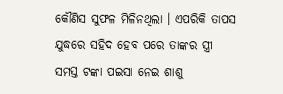କୌଣିସ ସୁଫଳ ମିଳିନଥିଲା । ଏପରିକି ତାପସ ଯୁଦ୍ଧରେ ସହିଦ ହେବ ପରେ ତାଙ୍କର ସ୍ତ୍ରୀ ସମସ୍ତ ଟଙ୍କା ପଇସା ନେଇ ଶାଶୁ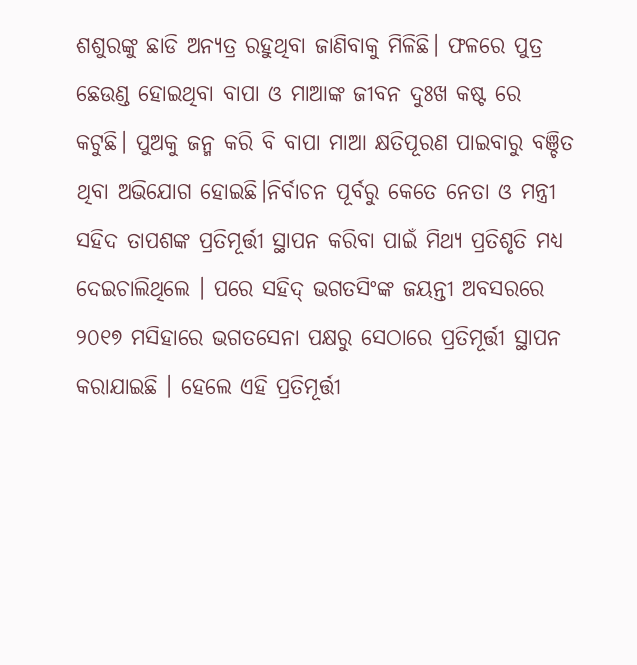ଶଶୁରଙ୍କୁ ଛାଡି ଅନ୍ୟତ୍ର ରହୁଥିବା ଜାଣିବାକୁ ମିଳିଛି। ଫଳରେ ପୁତ୍ର ଛେଉଣ୍ଡ ହୋଇଥିବା ବାପା ଓ ମାଆଙ୍କ ଜୀବନ ଦୁଃଖ କଷ୍ଟ ରେ କଟୁଛି। ପୁଅକୁ ଜନ୍ମ କରି ବି ବାପା ମାଆ କ୍ଷତିପୂରଣ ପାଇବାରୁ ବଞ୍ଚିତ ଥିବା ଅଭିଯୋଗ ହୋଇଛି।ନିର୍ବାଚନ ପୂର୍ବରୁ କେତେ ନେତା ଓ ମନ୍ତ୍ରୀ ସହିଦ ତାପଶଙ୍କ ପ୍ରତିମୂର୍ତ୍ତୀ ସ୍ଥାପନ କରିବା ପାଇଁ ମିଥ୍ୟ ପ୍ରତିଶୃତି ମଧ୍ୟ ଦେଇଚାଲିଥିଲେ । ପରେ ସହିଦ୍ ଭଗତସିଂଙ୍କ ଜୟନ୍ତୀ ଅବସରରେ ୨୦୧୭ ମସିହାରେ ଭଗତସେନା ପକ୍ଷରୁ ସେଠାରେ ପ୍ରତିମୂର୍ତ୍ତୀ ସ୍ଥାପନ କରାଯାଇଛି । ହେଲେ ଏହି ପ୍ରତିମୂର୍ତ୍ତୀ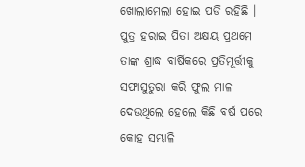ଖୋଲାମେଲା ହୋଇ ପଡି ରହିଛି । ପୁତ୍ର ହରାଇ ପିତା ଅକ୍ଷୟ ପ୍ରଥମେ ତାଙ୍କ ଶ୍ରାଦ୍ଧ ବାର୍ଷିକରେ ପ୍ରତିମୂର୍ତ୍ତୀକୁ ସଫାସୁତୁରା କରି ଫୁଲ ମାଳ ଦେଉଥିଲେ ହେଲେ କିଛି ବର୍ଷ ପରେ କୋହ ସମ୍ଭାଳି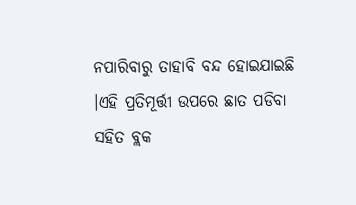ନପାରିବାରୁ ତାହାବି ବନ୍ଦ ହୋଇଯାଇଛି ।ଏହି ପ୍ରତିମୂର୍ତ୍ତୀ ଉପରେ ଛାତ ପଡିବା ସହିତ ବ୍ଲକ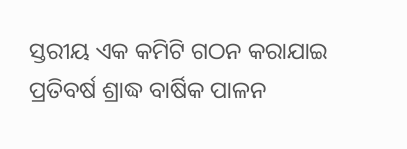ସ୍ତରୀୟ ଏକ କମିଟି ଗଠନ କରାଯାଇ ପ୍ରତିବର୍ଷ ଶ୍ରାଦ୍ଧ ବାର୍ଷିକ ପାଳନ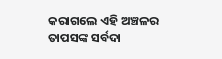କରାଗଲେ ଏହି ଅଞ୍ଚଳର ତାପସଙ୍କ ସର୍ବଦା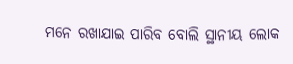ମନେ ରଖାଯାଇ ପାରିବ ବୋଲି ସ୍ଥାନୀୟ ଲୋକ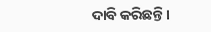ଦାବି କରିଛନ୍ତି।